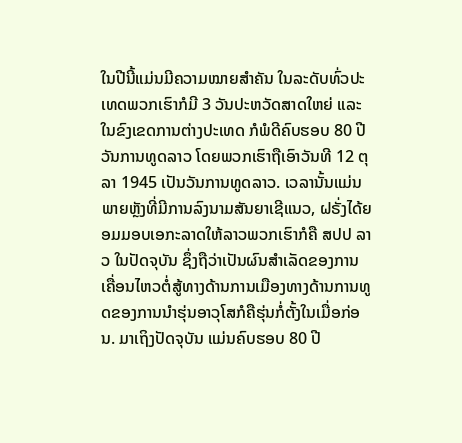ໃນປີນີ້ແມ່ນມີຄວາມໝາຍສໍາຄັນ ໃນລະດັບທົ່ວປະເທດພວກເຮົາກໍມີ 3 ວັນປະຫວັດສາດໃຫຍ່ ແລະ ໃນຂົງເຂດການຕ່າງປະເທດ ກໍພໍດີຄົບຮອບ 80 ປີ ວັນການທູດລາວ ໂດຍພວກເຮົາຖືເອົາວັນທີ 12 ຕຸລາ 1945 ເປັນວັນການທູດລາວ. ເວລານັ້ນແມ່ນພາຍຫຼັງທີ່ມີການລົງນາມສັນຍາເຊີແນວ, ຝຣັ່ງໄດ້ຍອມມອບເອກະລາດໃຫ້ລາວພວກເຮົາກໍຄື ສປປ ລາວ ໃນປັດຈຸບັນ ຊຶ່ງຖືວ່າເປັນຜົນສໍາເລັດຂອງການເຄື່ອນໄຫວຕໍ່ສູ້ທາງດ້ານການເມືອງທາງດ້ານການທູດຂອງການນໍາຮຸ່ນອາວຸໂສກໍຄືຮຸ່ນກໍ່ຕັ້ງໃນເມື່ອກ່ອນ. ມາເຖິງປັດຈຸບັນ ແມ່ນຄົບຮອບ 80 ປີ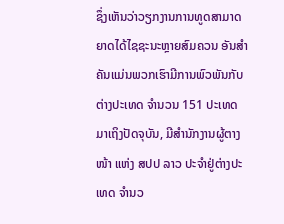ຊຶ່ງເຫັນວ່າວຽກງານການທູດສາມາດຍາດໄດ້ໄຊຊະນະຫຼາຍສົມຄວນ ອັນສໍາຄັນແມ່ນພວກເຮົາມີການພົວພັນກັບຕ່າງປະເທດ ຈໍານວນ 151 ປະເທດ ມາເຖິງປັດຈຸບັນ, ມີສໍານັກງານຜູ້ຕາງໜ້າ ແຫ່ງ ສປປ ລາວ ປະຈໍາຢູ່ຕ່າງປະເທດ ຈໍານວ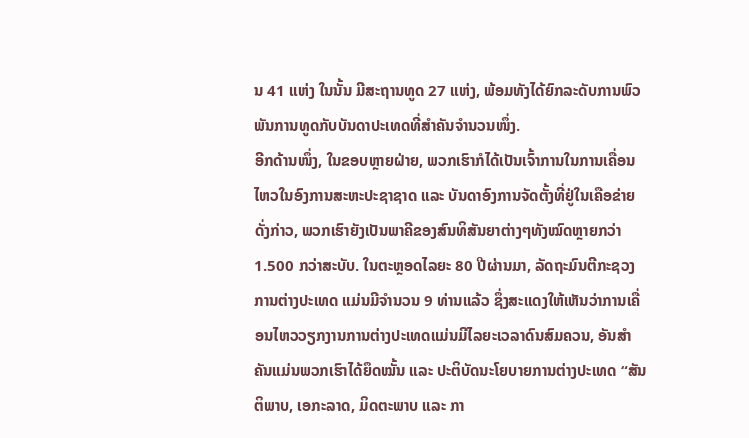ນ 41 ແຫ່ງ ໃນນັ້ນ ມີສະຖານທູດ 27 ແຫ່ງ, ພ້ອມທັງໄດ້ຍົກລະດັບການພົວພັນການທູດກັບບັນດາປະເທດທີ່ສໍາຄັນຈໍານວນໜຶ່ງ.
ອີກດ້ານໜຶ່ງ, ໃນຂອບຫຼາຍຝ່າຍ, ພວກເຮົາກໍໄດ້ເປັນເຈົ້າການໃນການເຄື່ອນໄຫວໃນອົງການສະຫະປະຊາຊາດ ແລະ ບັນດາອົງການຈັດຕັ້ງທີ່ຢູ່ໃນເຄືອຂ່າຍດັ່ງກ່າວ, ພວກເຮົາຍັງເປັນພາຄີຂອງສົນທິສັນຍາຕ່າງໆທັງໝົດຫຼາຍກວ່າ 1.500 ກວ່າສະບັບ. ໃນຕະຫຼອດໄລຍະ 80 ປີຜ່ານມາ, ລັດຖະມົນຕີກະຊວງການຕ່າງປະເທດ ແມ່ນມີຈໍານວນ 9 ທ່ານແລ້ວ ຊຶ່ງສະແດງໃຫ້ເຫັນວ່າການເຄື່ອນໄຫວວຽກງານການຕ່າງປະເທດແມ່ນມີໄລຍະເວລາດົນສົມຄວນ, ອັນສໍາຄັນແມ່ນພວກເຮົາໄດ້ຍຶດໝັ້ນ ແລະ ປະຕິບັດນະໂຍບາຍການຕ່າງປະເທດ “ສັນຕິພາບ, ເອກະລາດ, ມິດຕະພາບ ແລະ ກາ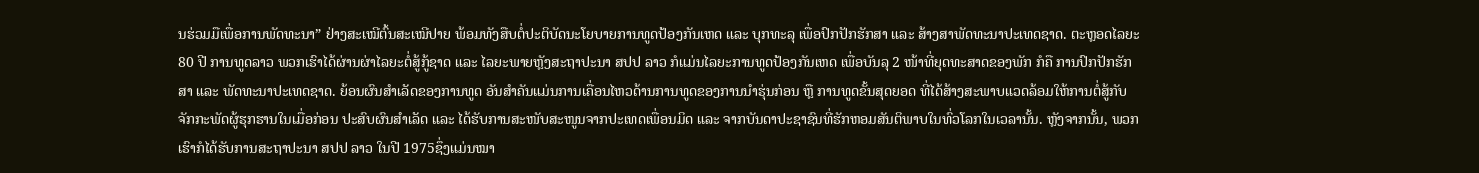ນຮ່ວມມືເພື່ອການພັດທະນາ” ຢ່າງສະເໝີຕົ້ນສະເໝີປາຍ ພ້ອມທັງສືບຕໍ່ປະຕິບັດນະໂຍບາຍການທູດປ້ອງກັນເຫດ ແລະ ບຸກທະລຸ ເພື່ອປົກປັກຮັກສາ ແລະ ສ້າງສາພັດທະນາປະເທດຊາດ. ຕະຫຼອດໄລຍະ 80 ປີ ການທູດລາວ ພວກເຮົາໄດ້ຜ່ານຜ່າໄລຍະຕໍ່ສູ້ກູ້ຊາດ ແລະ ໄລຍະພາຍຫຼັງສະຖາປະນາ ສປປ ລາວ ກໍແມ່ນໄລຍະການທູດປ້ອງກັນເຫດ ເພື່ອບັນລຸ 2 ໜ້າທີ່ຍຸດທະສາດຂອງພັກ ກໍຄື ການປົກປັກຮັກສາ ແລະ ພັດທະນາປະເທດຊາດ. ຍ້ອນຜົນສໍາເລັດຂອງການທູດ ອັນສໍາຄັນແມ່ນການເຄື່ອນໄຫວດ້ານການທູດຂອງການນໍາຮຸ່ນກ່ອນ ຫຼື ການທູດຂັ້ນສຸດຍອດ ທີ່ໄດ້ສ້າງສະພາບແວດລ້ອມໃຫ້ການຕໍ່ສູ້ກັບຈັກກະພັດຜູ້ຮຸກຮານໃນເມື່ອກ່ອນ ປະສົບຜົນສໍາເລັດ ແລະ ໄດ້ຮັບການສະໜັບສະໜູນຈາກປະເທດເພື່ອນມິດ ແລະ ຈາກບັນດາປະຊາຊົນທີ່ຮັກຫອມສັນຕິພາບໃນທົ່ວໂລກໃນເວລານັ້ນ. ຫຼັງຈາກນັ້ນ, ພວກເຮົາກໍໄດ້ຮັບການສະຖາປະນາ ສປປ ລາວ ໃນປີ 1975ຊຶ່ງແມ່ນໝາ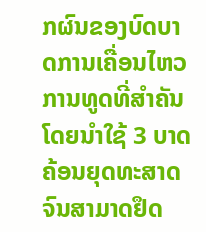ກຜົນຂອງບົດບາດການເຄື່ອນໄຫວການທູດທີ່ສໍາຄັນ ໂດຍນໍາໃຊ້ 3 ບາດຄ້ອນຍຸດທະສາດ ຈົນສາມາດຢຶດ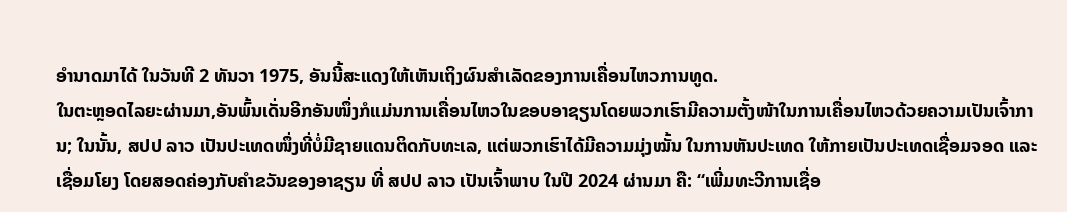ອໍານາດມາໄດ້ ໃນວັນທີ 2 ທັນວາ 1975, ອັນນີ້ສະແດງໃຫ້ເຫັນເຖິງຜົນສໍາເລັດຂອງການເຄື່ອນໄຫວການທູດ.
ໃນຕະຫຼອດໄລຍະຜ່ານມາ,ອັນພົ້ນເດັ່ນອີກອັນໜຶ່ງກໍແມ່ນການເຄື່ອນໄຫວໃນຂອບອາຊຽນໂດຍພວກເຮົາມີຄວາມຕັ້ງໜ້າໃນການເຄື່ອນໄຫວດ້ວຍຄວາມເປັນເຈົ້າການ; ໃນນັ້ນ, ສປປ ລາວ ເປັນປະເທດໜຶ່ງທີ່ບໍ່ມີຊາຍແດນຕິດກັບທະເລ, ແຕ່ພວກເຮົາໄດ້ມີຄວາມມຸ່ງໝັ້ນ ໃນການຫັນປະເທດ ໃຫ້ກາຍເປັນປະເທດເຊື່ອມຈອດ ແລະ ເຊື່ອມໂຍງ ໂດຍສອດຄ່ອງກັບຄໍາຂວັນຂອງອາຊຽນ ທີ່ ສປປ ລາວ ເປັນເຈົ້າພາບ ໃນປີ 2024 ຜ່ານມາ ຄື: “ເພີ່ມທະວີການເຊື່ອ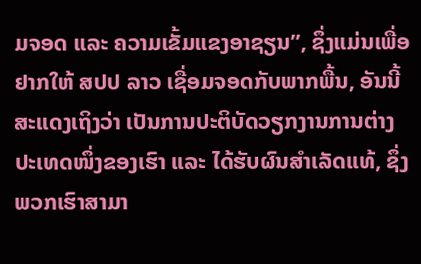ມຈອດ ແລະ ຄວາມເຂັ້ມແຂງອາຊຽນ”, ຊຶ່ງແມ່ນເພື່ອຢາກໃຫ້ ສປປ ລາວ ເຊື່ອມຈອດກັບພາກພື້ນ, ອັນນີ້ສະແດງເຖິງວ່າ ເປັນການປະຕິບັດວຽກງານການຕ່າງປະເທດໜຶ່ງຂອງເຮົາ ແລະ ໄດ້ຮັບຜົນສໍາເລັດແທ້, ຊຶ່ງພວກເຮົາສາມາ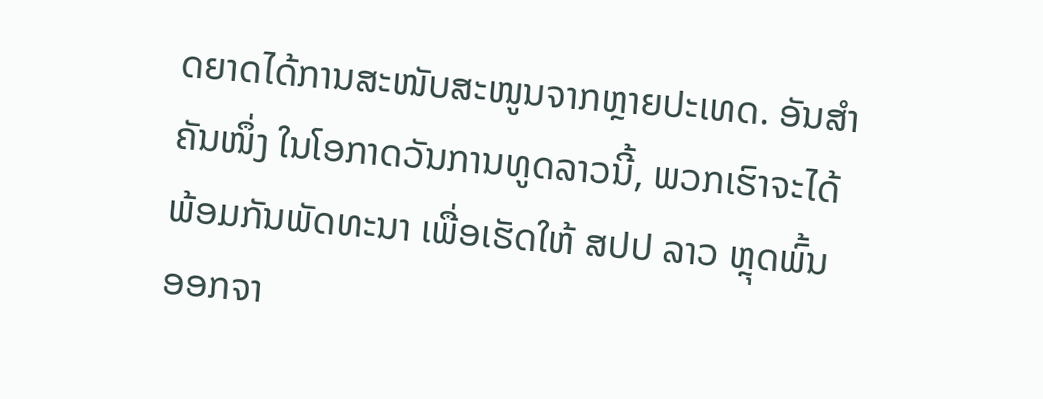ດຍາດໄດ້ການສະໜັບສະໜູນຈາກຫຼາຍປະເທດ. ອັນສໍາຄັນໜຶ່ງ ໃນໂອກາດວັນການທູດລາວນີ້, ພວກເຮົາຈະໄດ້ພ້ອມກັນພັດທະນາ ເພື່ອເຮັດໃຫ້ ສປປ ລາວ ຫຼຸດພົ້ນອອກຈາ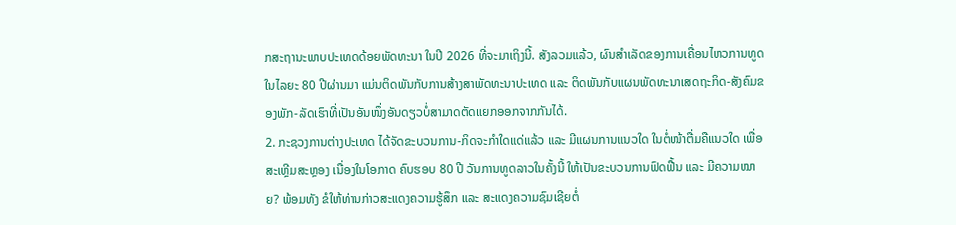ກສະຖານະພາບປະເທດດ້ອຍພັດທະນາ ໃນປີ 2026 ທີ່ຈະມາເຖິງນີ້. ສັງລວມແລ້ວ, ຜົນສໍາເລັດຂອງການເຄື່ອນໄຫວການທູດ ໃນໄລຍະ 80 ປີຜ່ານມາ ແມ່ນຕິດພັນກັບການສ້າງສາພັດທະນາປະເທດ ແລະ ຕິດພັນກັບແຜນພັດທະນາເສດຖະກິດ-ສັງຄົມຂອງພັກ-ລັດເຮົາທີ່ເປັນອັນໜຶ່ງອັນດຽວບໍ່ສາມາດຕັດແຍກອອກຈາກກັນໄດ້.
2. ກະຊວງການຕ່າງປະເທດ ໄດ້ຈັດຂະບວນການ-ກິດຈະກໍາໃດແດ່ແລ້ວ ແລະ ມີແຜນການແນວໃດ ໃນຕໍ່ໜ້າຕື່ມຄືແນວໃດ ເພື່ອສະເຫຼີມສະຫຼອງ ເນື່ອງໃນໂອກາດ ຄົບຮອບ 80 ປີ ວັນການທູດລາວໃນຄັ້ງນີ້ ໃຫ້ເປັນຂະບວນການຟົດຟື້ນ ແລະ ມີຄວາມໝາຍ? ພ້ອມທັງ ຂໍໃຫ້ທ່ານກ່າວສະແດງຄວາມຮູ້ສຶກ ແລະ ສະແດງຄວາມຊົມເຊີຍຕໍ່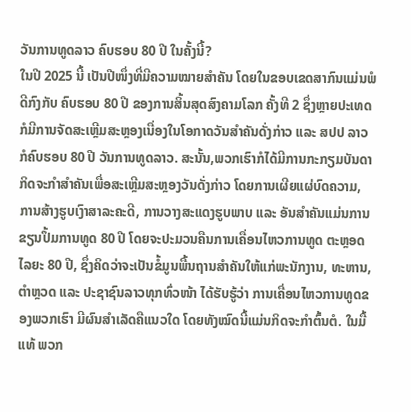ວັນການທູດລາວ ຄົບຮອບ 80 ປີ ໃນຄັ້ງນີ້?
ໃນປີ 2025 ນີ້ ເປັນປີໜຶ່ງທີ່ມີຄວາມໝາຍສໍາຄັນ ໂດຍໃນຂອບເຂດສາກົນແມ່ນພໍດີກົງກັບ ຄົບຮອບ 80 ປີ ຂອງການສິ້ນສຸດສົງຄາມໂລກ ຄັ້ງທີ 2 ຊຶ່ງຫຼາຍປະເທດກໍມີການຈັດສະເຫຼີມສະຫຼອງເນື່ອງໃນໂອກາດວັນສໍາຄັນດັ່ງກ່າວ ແລະ ສປປ ລາວ ກໍຄົບຮອບ 80 ປີ ວັນການທູດລາວ. ສະນັ້ນ,ພວກເຮົາກໍໄດ້ມີການກະກຽມບັນດາກິດຈະກໍາສໍາຄັນເພື່ອສະເຫຼີມສະຫຼອງວັນດັ່ງກ່າວ ໂດຍການເຜີຍແຜ່ບົດຄວາມ, ການສ້າງຮູບເງົາສາລະຄະດີ, ການວາງສະແດງຮູບພາບ ແລະ ອັນສໍາຄັນແມ່ນການຂຽນປຶ້ມການທູດ 80 ປີ ໂດຍຈະປະມວນຄືນການເຄື່ອນໄຫວການທູດ ຕະຫຼອດໄລຍະ 80 ປີ, ຊຶ່ງຄິດວ່າຈະເປັນຂໍ້ມູນພື້ນຖານສໍາຄັນໃຫ້ແກ່ພະນັກງານ, ທະຫານ, ຕໍາຫຼວດ ແລະ ປະຊາຊົນລາວທຸກທົ່ວໜ້າ ໄດ້ຮັບຮູ້ວ່າ ການເຄື່ອນໄຫວການທູດຂອງພວກເຮົາ ມີຜົນສໍາເລັດຄືແນວໃດ ໂດຍທັງໝົດນີ້ແມ່ນກິດຈະກໍາຕົ້ນຕໍ. ໃນມື້ແທ້ ພວກ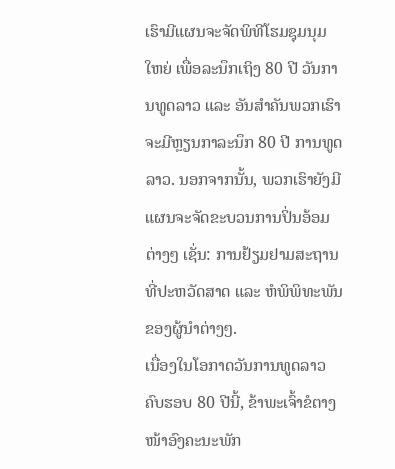ເຮົາມີແຜນຈະຈັດພິທີໂຮມຊຸມນຸມໃຫຍ່ ເພື່ອລະນຶກເຖິງ 80 ປີ ວັນການທູດລາວ ແລະ ອັນສໍາຄັນພວກເຮົາຈະມີຫຼຽນກາລະນຶກ 80 ປີ ການທູດລາວ. ນອກຈາກນັ້ນ, ພວກເຮົາຍັງມີແຜນຈະຈັດຂະບວນການປິ່ນອ້ອມຕ່າງໆ ເຊັ່ນ: ການຢ້ຽມຢາມສະຖານທີ່ປະຫວັດສາດ ແລະ ຫໍພິພິທະພັນຂອງຜູ້ນໍາຕ່າງໆ.
ເນື່ອງໃນໂອກາດວັນການທູດລາວ ຄົບຮອບ 80 ປີນີ້, ຂ້າພະເຈົ້າຂໍຕາງໜ້າອົງຄະນະພັກ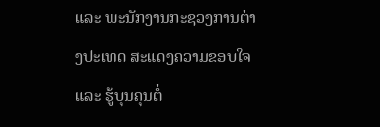ແລະ ພະນັກງານກະຊວງການຕ່າງປະເທດ ສະແດງຄວາມຂອບໃຈ ແລະ ຮູ້ບຸນຄຸນຕໍ່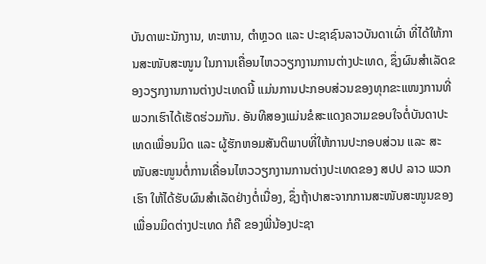ບັນດາພະນັກງານ, ທະຫານ, ຕໍາຫຼວດ ແລະ ປະຊາຊົນລາວບັນດາເຜົ່າ ທີ່ໄດ້ໃຫ້ການສະໜັບສະໜູນ ໃນການເຄື່ອນໄຫວວຽກງານການຕ່າງປະເທດ, ຊຶ່ງຜົນສໍາເລັດຂອງວຽກງານການຕ່າງປະເທດນີ້ ແມ່ນການປະກອບສ່ວນຂອງທຸກຂະແໜງການທີ່ພວກເຮົາໄດ້ເຮັດຮ່ວມກັນ. ອັນທີສອງແມ່ນຂໍສະແດງຄວາມຂອບໃຈຕໍ່ບັນດາປະເທດເພື່ອນມິດ ແລະ ຜູ້ຮັກຫອມສັນຕິພາບທີ່ໃຫ້ການປະກອບສ່ວນ ແລະ ສະໜັບສະໜູນຕໍ່ການເຄື່ອນໄຫວວຽກງານການຕ່າງປະເທດຂອງ ສປປ ລາວ ພວກເຮົາ ໃຫ້ໄດ້ຮັບຜົນສໍາເລັດຢ່າງຕໍ່ເນື່ອງ, ຊຶ່ງຖ້າປາສະຈາກການສະໜັບສະໜູນຂອງເພື່ອນມິດຕ່າງປະເທດ ກໍຄື ຂອງພີ່ນ້ອງປະຊາ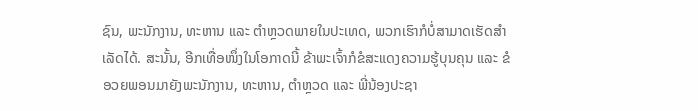ຊົນ, ພະນັກງານ, ທະຫານ ແລະ ຕໍາຫຼວດພາຍໃນປະເທດ, ພວກເຮົາກໍບໍ່ສາມາດເຮັດສໍາເລັດໄດ້. ສະນັ້ນ, ອີກເທື່ອໜຶ່ງໃນໂອກາດນີ້ ຂ້າພະເຈົ້າກໍຂໍສະແດງຄວາມຮູ້ບຸນຄຸນ ແລະ ຂໍອວຍພອນມາຍັງພະນັກງານ, ທະຫານ, ຕໍາຫຼວດ ແລະ ພີ່ນ້ອງປະຊາ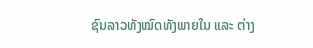ຊົນລາວທັງໝົດທັງພາຍໃນ ແລະ ຕ່າງ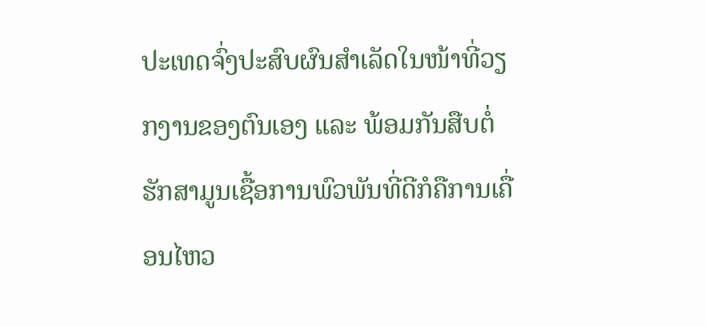ປະເທດຈົ່ງປະສົບຜົນສໍາເລັດໃນໜ້າທີ່ວຽກງານຂອງຕົນເອງ ແລະ ພ້ອມກັນສືບຕໍ່ຮັກສາມູນເຊື້ອການພົວພັນທີ່ດີກໍຄືການເຄື່ອນໄຫວ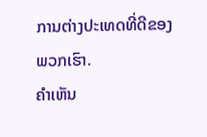ການຕ່າງປະເທດທີ່ດີຂອງພວກເຮົາ.
ຄໍາເຫັນ